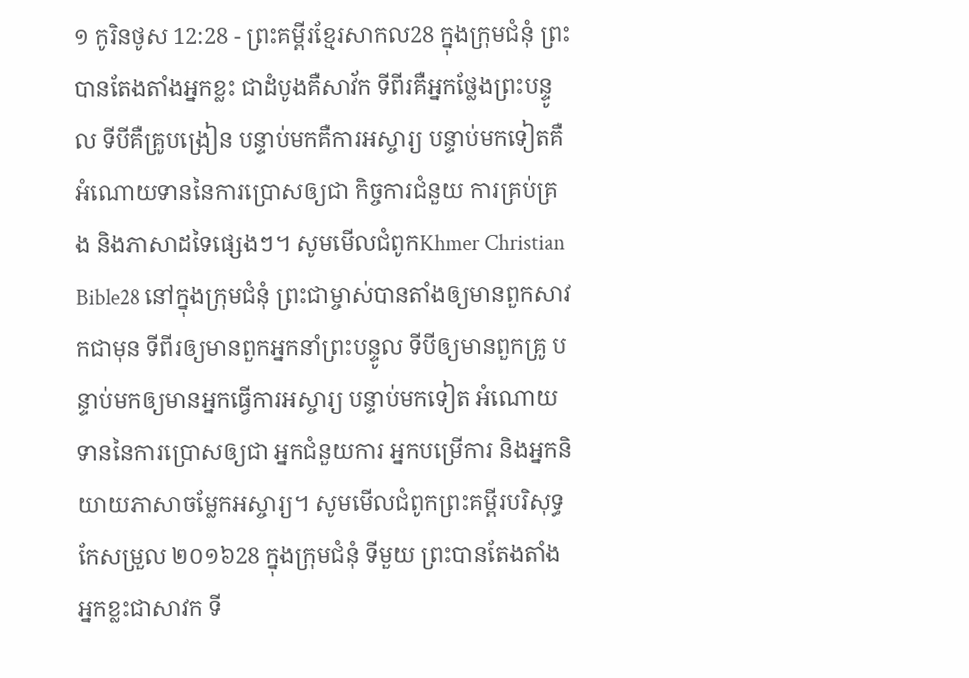១ កូរិនថូស 12:28 - ព្រះគម្ពីរខ្មែរសាកល28 ក្នុងក្រុមជំនុំ ព្រះបានតែងតាំងអ្នកខ្លះ ជាដំបូងគឺសាវ័ក ទីពីរគឺអ្នកថ្លែងព្រះបន្ទូល ទីបីគឺគ្រូបង្រៀន បន្ទាប់មកគឺការអស្ចារ្យ បន្ទាប់មកទៀតគឺអំណោយទាននៃការប្រោសឲ្យជា កិច្ចការជំនួយ ការគ្រប់គ្រង និងភាសាដទៃផ្សេងៗ។ សូមមើលជំពូកKhmer Christian Bible28 នៅក្នុងក្រុមជំនុំ ព្រះជាម្ចាស់បានតាំងឲ្យមានពួកសាវកជាមុន ទីពីរឲ្យមានពួកអ្នកនាំព្រះបន្ទូល ទីបីឲ្យមានពួកគ្រូ បន្ទាប់មកឲ្យមានអ្នកធ្វើការអស្ចារ្យ បន្ទាប់មកទៀត អំណោយទាននៃការប្រោសឲ្យជា អ្នកជំនួយការ អ្នកបម្រើការ និងអ្នកនិយាយភាសាចម្លែកអស្ចារ្យ។ សូមមើលជំពូកព្រះគម្ពីរបរិសុទ្ធកែសម្រួល ២០១៦28 ក្នុងក្រុមជំនុំ ទីមួយ ព្រះបានតែងតាំងអ្នកខ្លះជាសាវក ទី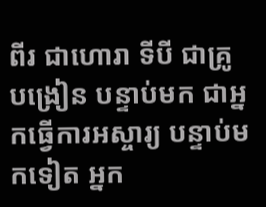ពីរ ជាហោរា ទីបី ជាគ្រូបង្រៀន បន្ទាប់មក ជាអ្នកធ្វើការអស្ចារ្យ បន្ទាប់មកទៀត អ្នក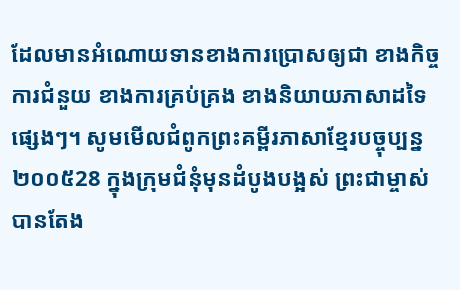ដែលមានអំណោយទានខាងការប្រោសឲ្យជា ខាងកិច្ចការជំនួយ ខាងការគ្រប់គ្រង ខាងនិយាយភាសាដទៃផ្សេងៗ។ សូមមើលជំពូកព្រះគម្ពីរភាសាខ្មែរបច្ចុប្បន្ន ២០០៥28 ក្នុងក្រុមជំនុំមុនដំបូងបង្អស់ ព្រះជាម្ចាស់បានតែង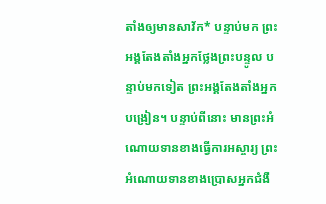តាំងឲ្យមានសាវ័ក* បន្ទាប់មក ព្រះអង្គតែងតាំងអ្នកថ្លែងព្រះបន្ទូល បន្ទាប់មកទៀត ព្រះអង្គតែងតាំងអ្នកបង្រៀន។ បន្ទាប់ពីនោះ មានព្រះអំណោយទានខាងធ្វើការអស្ចារ្យ ព្រះអំណោយទានខាងប្រោសអ្នកជំងឺ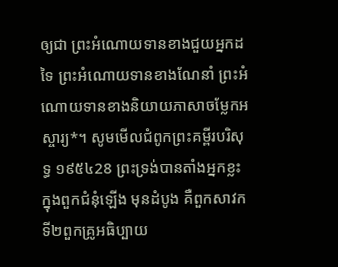ឲ្យជា ព្រះអំណោយទានខាងជួយអ្នកដទៃ ព្រះអំណោយទានខាងណែនាំ ព្រះអំណោយទានខាងនិយាយភាសាចម្លែកអស្ចារ្យ*។ សូមមើលជំពូកព្រះគម្ពីរបរិសុទ្ធ ១៩៥៤28 ព្រះទ្រង់បានតាំងអ្នកខ្លះក្នុងពួកជំនុំឡើង មុនដំបូង គឺពួកសាវក ទី២ពួកគ្រូអធិប្បាយ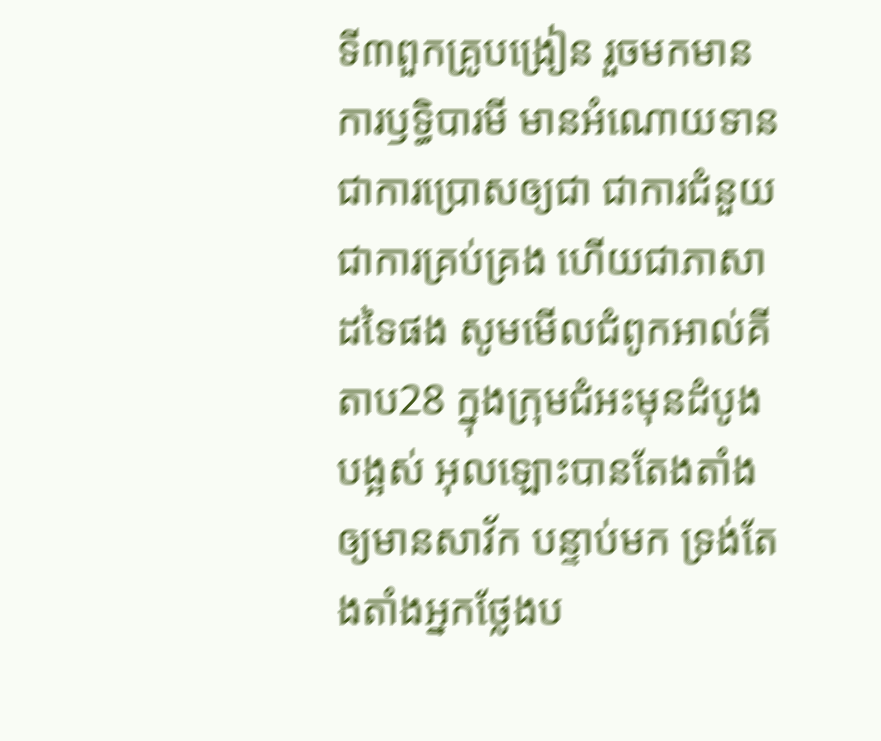ទី៣ពួកគ្រូបង្រៀន រួចមកមានការឫទ្ធិបារមី មានអំណោយទានជាការប្រោសឲ្យជា ជាការជំនួយ ជាការគ្រប់គ្រង ហើយជាភាសាដទៃផង សូមមើលជំពូកអាល់គីតាប28 ក្នុងក្រុមជំអះមុនដំបូងបង្អស់ អុលឡោះបានតែងតាំងឲ្យមានសាវ័ក បន្ទាប់មក ទ្រង់តែងតាំងអ្នកថ្លែងប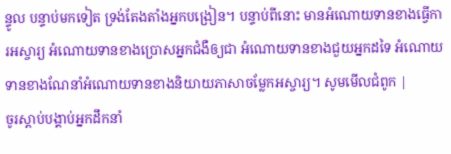ន្ទូល បន្ទាប់មកទៀត ទ្រង់តែងតាំងអ្នកបង្រៀន។ បន្ទាប់ពីនោះ មានអំណោយទានខាងធ្វើការអស្ចារ្យ អំណោយទានខាងប្រោសអ្នកជំងឺឲ្យជា អំណោយទានខាងជួយអ្នកដទៃ អំណោយទានខាងណែនាំអំណោយទានខាងនិយាយភាសាចម្លែកអស្ចារ្យ។ សូមមើលជំពូក |
ចូរស្ដាប់បង្គាប់អ្នកដឹកនាំ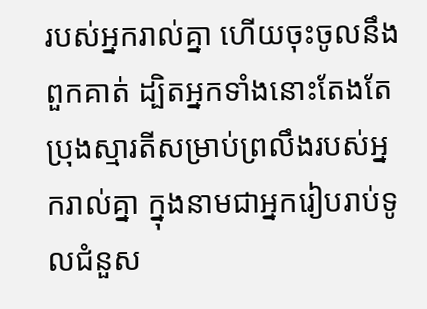របស់អ្នករាល់គ្នា ហើយចុះចូលនឹងពួកគាត់ ដ្បិតអ្នកទាំងនោះតែងតែប្រុងស្មារតីសម្រាប់ព្រលឹងរបស់អ្នករាល់គ្នា ក្នុងនាមជាអ្នករៀបរាប់ទូលជំនួស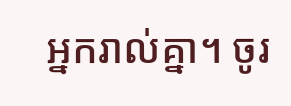អ្នករាល់គ្នា។ ចូរ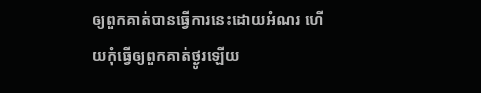ឲ្យពួកគាត់បានធ្វើការនេះដោយអំណរ ហើយកុំធ្វើឲ្យពួកគាត់ថ្ងូរឡើយ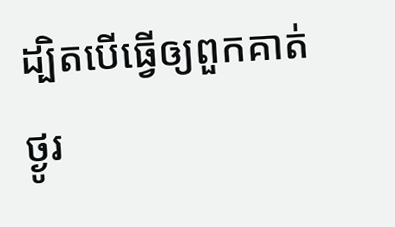ដ្បិតបើធ្វើឲ្យពួកគាត់ថ្ងូរ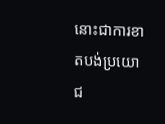នោះជាការខាតបង់ប្រយោជ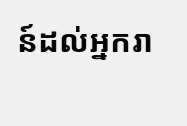ន៍ដល់អ្នករា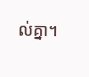ល់គ្នា។